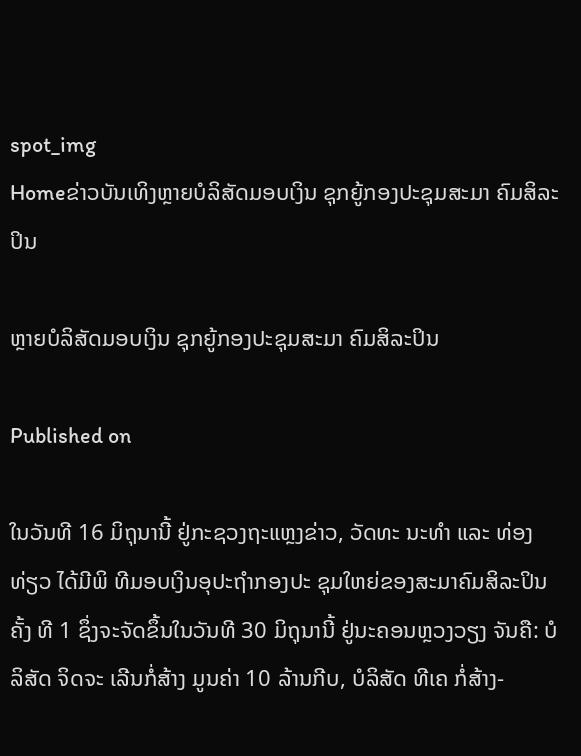spot_img
Homeຂ່າວບັນເທິງຫຼາຍບໍລິສັດມອບເງິນ ຊຸກຍູ້ກອງປະຊຸມສະມາ ຄົມສິລະປິນ

ຫຼາຍບໍລິສັດມອບເງິນ ຊຸກຍູ້ກອງປະຊຸມສະມາ ຄົມສິລະປິນ

Published on

ໃນວັນທີ 16 ມິຖຸນານີ້ ຢູ່ກະຊວງຖະແຫຼງຂ່າວ, ວັດທະ ນະທຳ ແລະ ທ່ອງ ທ່ຽວ ໄດ້ມີພິ ທີມອບເງິນອຸປະຖຳກອງປະ ຊຸມໃຫຍ່ຂອງສະມາຄົມສິລະປິນຄັ້ງ ທີ 1 ຊຶ່ງຈະຈັດຂຶ້ນໃນວັນທີ 30 ມິຖຸນານີ້ ຢູ່ນະຄອນຫຼວງວຽງ ຈັນຄື: ບໍລິສັດ ຈິດຈະ ເລີນກໍ່ສ້າງ ມູນຄ່າ 10 ລ້ານກີບ, ບໍລິສັດ ທີເຄ ກໍ່ສ້າງ-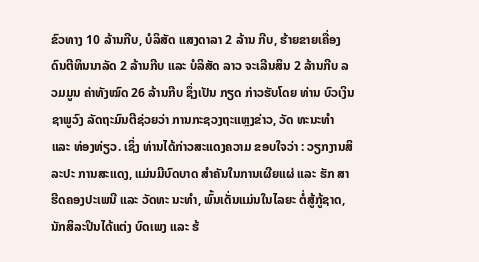ຂົວທາງ 10 ລ້ານກີບ, ບໍລິສັດ ແສງດາລາ 2 ລ້ານ ກີບ, ຮ້າຍຂາຍເຄື່ອງ ດົນຕີທິນນາລັດ 2 ລ້ານກີບ ແລະ ບໍລິສັດ ລາວ ຈະເລີນສິນ 2 ລ້ານກີບ ລວມມູນ ຄ່າທັງໝົດ 26 ລ້ານກີບ ຊຶ່ງເປັນ ກຽດ ກ່າວຮັບໂດຍ ທ່ານ ບົວເງິນ ຊາພູວົງ ລັດຖະມົນຕີຊ່ວຍວ່າ ການກະຊວງຖະແຫຼງຂ່າວ, ວັດ ທະນະທຳ ແລະ ທ່ອງທ່ຽວ. ເຊິ່ງ ທ່ານໄດ້ກ່າວສະແດງຄວາມ ຂອບໃຈວ່າ : ວຽກງານສິລະປະ ການສະແດງ, ແມ່ນມີບົດບາດ ສຳຄັນໃນການເຜີຍແຜ່ ແລະ ຮັກ ສາຮີດຄອງປະເພນີ ແລະ ວັດທະ ນະທຳ, ພົ້ນເດັ່ນແມ່ນໃນໄລຍະ ຕໍ່ສູ້ກູ້ຊາດ, ນັກສິລະປິນໄດ້ແຕ່ງ ບົດເພງ ແລະ ຮ້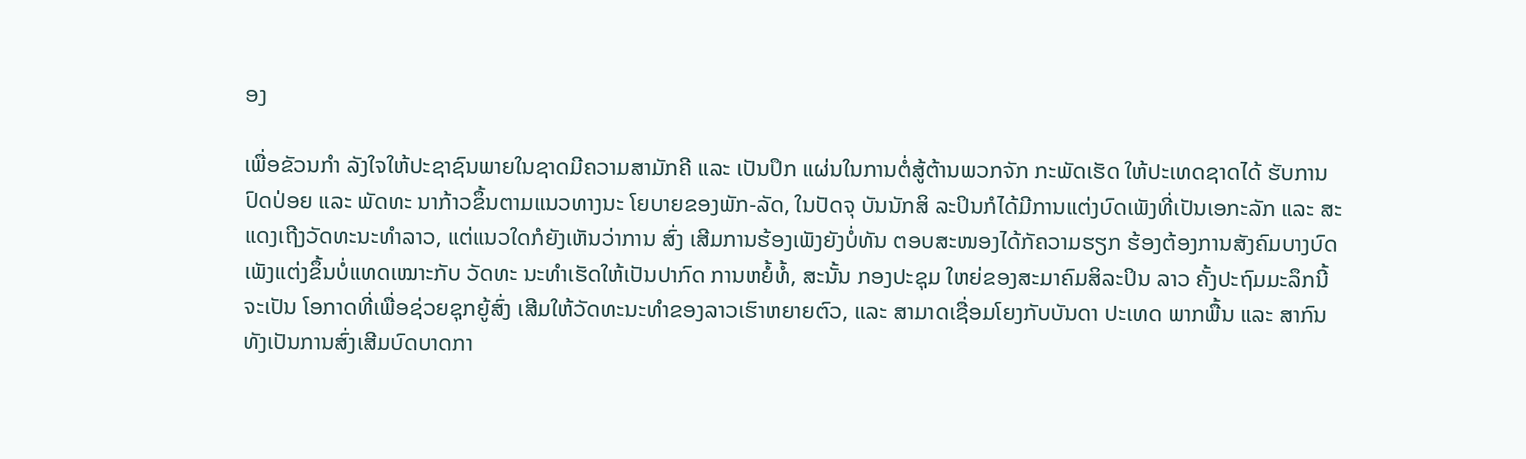ອງ

ເພື່ອຂັວນກຳ ລັງໃຈໃຫ້ປະຊາຊົນພາຍໃນຊາດມີຄວາມສາມັກຄີ ແລະ ເປັນປຶກ ແຜ່ນໃນການຕໍ່ສູ້ຕ້ານພວກຈັກ ກະພັດເຮັດ ໃຫ້ປະເທດຊາດໄດ້ ຮັບການປົດປ່ອຍ ແລະ ພັດທະ ນາກ້າວຂຶ້ນຕາມແນວທາງນະ ໂຍບາຍຂອງພັກ-ລັດ, ໃນປັດຈຸ ບັນນັກສິ ລະປິນກໍໄດ້ມີການແຕ່ງບົດເພັງທີ່ເປັນເອກະລັກ ແລະ ສະ ແດງເຖີງວັດທະນະທຳລາວ, ແຕ່ແນວໃດກໍຍັງເຫັນວ່າການ ສົ່ງ ເສີມການຮ້ອງເພັງຍັງບໍ່ທັນ ຕອບສະໜອງໄດ້ກັຄວາມຮຽກ ຮ້ອງຕ້ອງການສັງຄົມບາງບົດ ເພັງແຕ່ງຂຶ້ນບໍ່ແທດເໝາະກັບ ວັດທະ ນະທຳເຮັດໃຫ້ເປັນປາກົດ ການຫຍໍ້ທໍ້, ສະນັ້ນ ກອງປະຊຸມ ໃຫຍ່ຂອງສະມາຄົມສິລະປິນ ລາວ ຄັ້ງປະຖົມມະລຶກນີ້ ຈະເປັນ ໂອກາດທີ່ເພື່ອຊ່ວຍຊຸກຍູ້ສົ່ງ ເສີມໃຫ້ວັດທະນະທຳຂອງລາວເຮົາຫຍາຍຕົວ, ແລະ ສາມາດເຊື່ອມໂຍງກັບບັນດາ ປະເທດ ພາກພື້ນ ແລະ ສາກົນ ທັງເປັນການສົ່ງເສີມບົດບາດກາ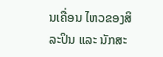ນເຄື່ອນ ໄຫວຂອງສິລະປິນ ແລະ ນັກສະ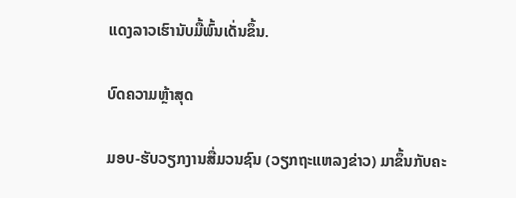ແດງລາວເຮົານັບມື້ພົ້ນເດັ່ນຂຶ້ນ.

ບົດຄວາມຫຼ້າສຸດ

ມອບ-ຮັບວຽກງານສື່ມວນຊົນ (ວຽກຖະແຫລງຂ່າວ) ມາຂຶ້ນກັບຄະ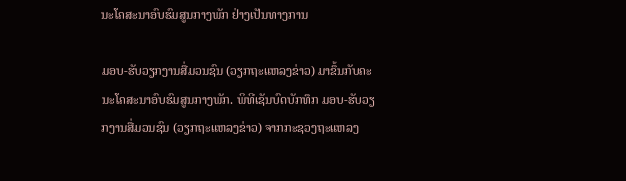ນະໂຄສະນາອົບຮົມສູນກາງພັກ ຢ່າງເປັນທາງການ

ມອບ-ຮັບວຽກງານສື່ມວນຊົນ (ວຽກຖະແຫລງຂ່າວ) ມາຂຶ້ນກັບຄະນະໂຄສະນາອົບຮົມສູນກາງພັກ. ພິທີເຊັນບົດບັກທຶກ ມອບ-ຮັບວຽກງານສື່ມວນຊົນ (ວຽກຖະແຫລງຂ່າວ) ຈາກກະຊວງຖະແຫລງ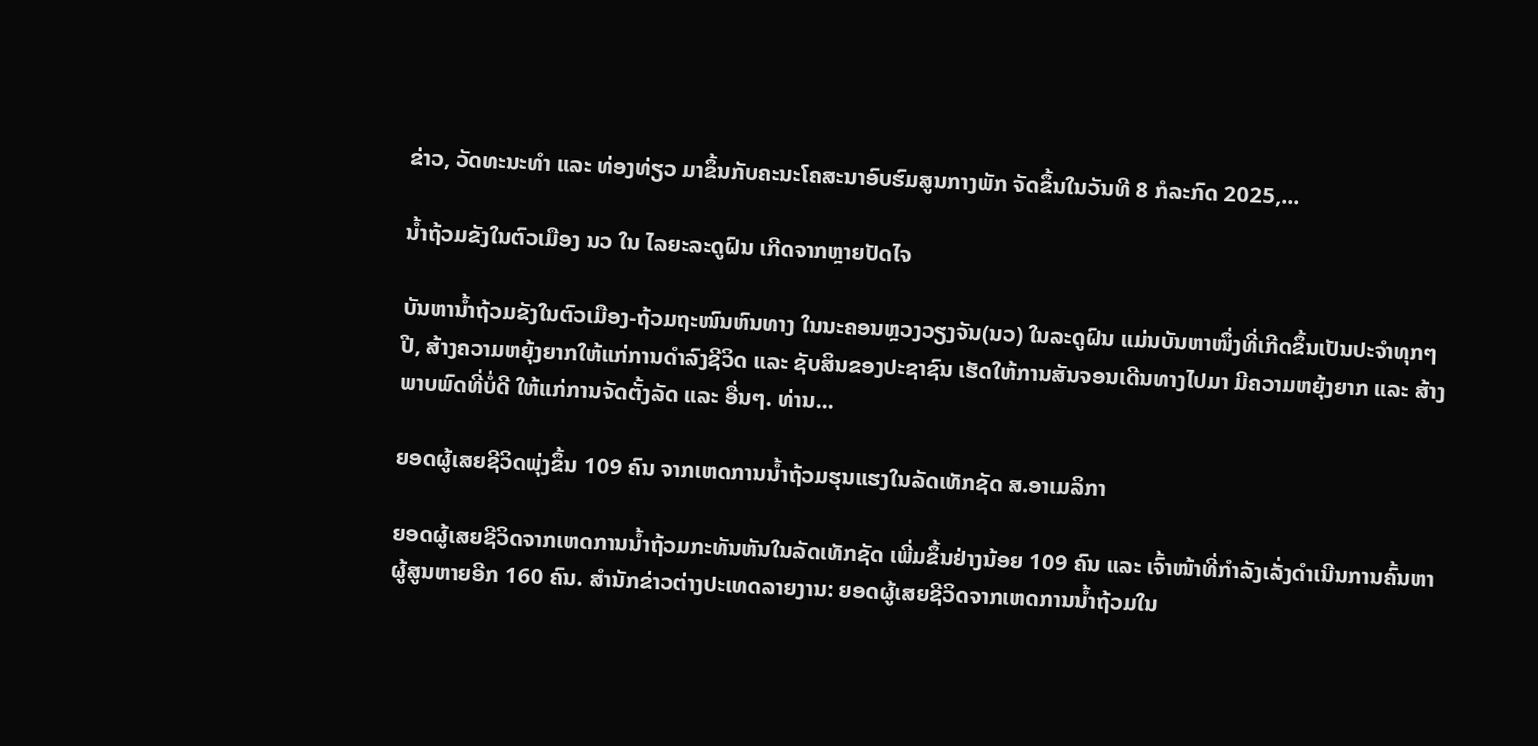ຂ່າວ, ວັດທະນະທຳ ແລະ ທ່ອງທ່ຽວ ມາຂຶ້ນກັບຄະນະໂຄສະນາອົບຮົມສູນກາງພັກ ຈັດຂຶ້ນໃນວັນທີ 8 ກໍລະກົດ 2025,...

ນໍ້າຖ້ວມຂັງໃນຕົວເມືອງ ນວ ໃນ ໄລຍະລະດູຝົນ ເກີດຈາກຫຼາຍປັດໄຈ

ບັນຫານ້ຳຖ້ວມຂັງໃນຕົວເມືອງ-ຖ້ວມຖະໜົນຫົນທາງ ໃນນະຄອນຫຼວງວຽງຈັນ(ນວ) ໃນລະດູຝົນ ແມ່ນບັນຫາໜຶ່ງທີ່ເກີດຂຶ້ນເປັນປະຈຳທຸກໆປີ, ສ້າງຄວາມຫຍຸ້ງຍາກໃຫ້ແກ່ການດໍາລົງຊີວິດ ແລະ ຊັບສິນຂອງປະຊາຊົນ ເຮັດໃຫ້ການສັນຈອນເດີນທາງໄປມາ ມີຄວາມຫຍຸ້ງຍາກ ແລະ ສ້າງພາບພົດທີ່ບໍ່ດີ ໃຫ້ແກ່ການຈັດຕັ້ງລັດ ແລະ ອື່ນໆ. ທ່ານ...

ຍອດຜູ້ເສຍຊີວິດພຸ່ງຂຶ້ນ 109 ຄົນ ຈາກເຫດການນ້ຳຖ້ວມຮຸນແຮງໃນລັດເທັກຊັດ ສ.ອາເມລິກາ

ຍອດຜູ້ເສຍຊີວິດຈາກເຫດການນ້ຳຖ້ວມກະທັນຫັນໃນລັດເທັກຊັດ ເພີ່ມຂຶ້ນຢ່າງນ້ອຍ 109 ຄົນ ແລະ ເຈົ້າໜ້າທີ່ກຳລັງເລັ່ງດຳເນີນການຄົ້ນຫາຜູ້ສູນຫາຍອີກ 160 ຄົນ. ສຳນັກຂ່າວຕ່າງປະເທດລາຍງານ: ຍອດຜູ້ເສຍຊີວິດຈາກເຫດການນ້ຳຖ້ວມໃນ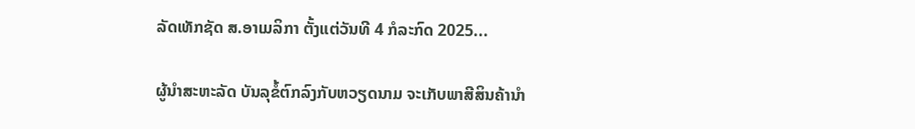ລັດເທັກຊັດ ສ.ອາເມລິກາ ຕັ້ງແຕ່ວັນທີ 4 ກໍລະກົດ 2025...

ຜູ້ນຳສະຫະລັດ ບັນລຸຂໍ້ຕົກລົງກັບຫວຽດນາມ ຈະເກັບພາສີສິນຄ້ານຳ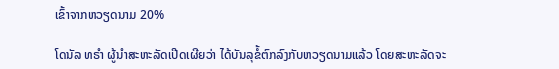ເຂົ້າຈາກຫວຽດນາມ 20%

ໂດນັລ ທຣຳ ຜູ້ນຳສະຫະລັດເປີດເຜີຍວ່າ ໄດ້ບັນລຸຂໍ້ຕົກລົງກັບຫວຽດນາມແລ້ວ ໂດຍສະຫະລັດຈະ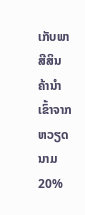ເກັບພາສີສິນຄ້ານຳເຂົ້າຈາກຫວຽດນາມ 20%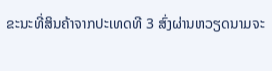ຂະນະທີ່ສິນຄ້າຈາກປະເທດທີ 3 ສົ່ງຜ່ານຫວຽດນາມຈະ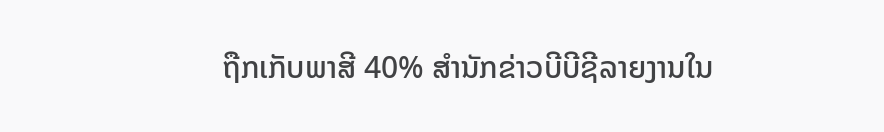ຖືກເກັບພາສີ 40% ສຳນັກຂ່າວບີບີຊີລາຍງານໃນ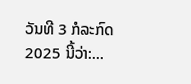ວັນທີ 3 ກໍລະກົດ 2025 ນີ້ວ່າ:...